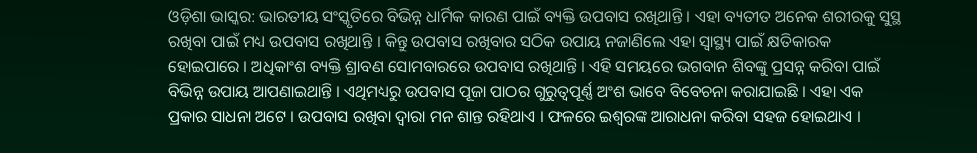ଓଡ଼ିଶା ଭାସ୍କର: ଭାରତୀୟ ସଂସ୍କୃତିରେ ବିଭିନ୍ନ ଧାର୍ମିକ କାରଣ ପାଇଁ ବ୍ୟକ୍ତି ଉପବାସ ରଖିଥାନ୍ତି । ଏହା ବ୍ୟତୀତ ଅନେକ ଶରୀରକୁ ସୁସ୍ଥ ରଖିବା ପାଇଁ ମଧ୍ୟ ଉପବାସ ରଖିଥାନ୍ତି । କିନ୍ତୁ ଉପବାସ ରଖିବାର ସଠିକ ଉପାୟ ନଜାଣିଲେ ଏହା ସ୍ୱାସ୍ଥ୍ୟ ପାଇଁ କ୍ଷତିକାରକ ହୋଇପାରେ । ଅଧିକାଂଶ ବ୍ୟକ୍ତି ଶ୍ରାବଣ ସୋମବାରରେ ଉପବାସ ରଖିଥାନ୍ତି । ଏହି ସମୟରେ ଭଗବାନ ଶିବଙ୍କୁ ପ୍ରସନ୍ନ କରିବା ପାଇଁ ବିଭିନ୍ନ ଉପାୟ ଆପଣାଇଥାନ୍ତି । ଏଥିମଧ୍ୟରୁ ଉପବାସ ପୂଜା ପାଠର ଗୁରୁତ୍ୱପୂର୍ଣ୍ଣ ଅଂଶ ଭାବେ ବିବେଚନା କରାଯାଇଛି । ଏହା ଏକ ପ୍ରକାର ସାଧନା ଅଟେ । ଉପବାସ ରଖିବା ଦ୍ୱାରା ମନ ଶାନ୍ତ ରହିଥାଏ । ଫଳରେ ଇଶ୍ୱରଙ୍କ ଆରାଧନା କରିବା ସହଜ ହୋଇଥାଏ ।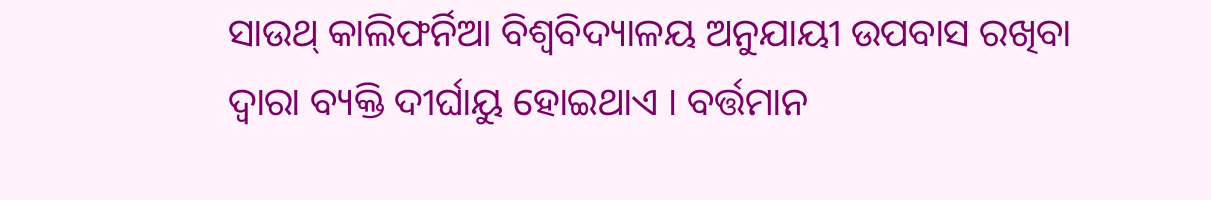ସାଉଥ୍ କାଲିଫର୍ନିଆ ବିଶ୍ୱବିଦ୍ୟାଳୟ ଅନୁଯାୟୀ ଉପବାସ ରଖିବା ଦ୍ୱାରା ବ୍ୟକ୍ତି ଦୀର୍ଘାୟୁ ହୋଇଥାଏ । ବର୍ତ୍ତମାନ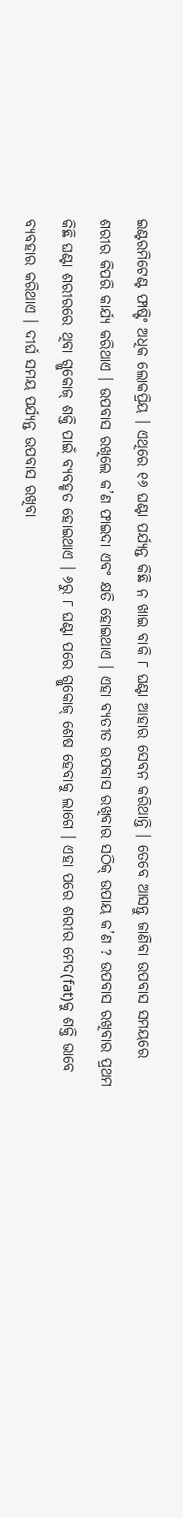ଇଣ୍ଟରମିଟେଣ୍ଟ ଫାଷ୍ଟିଂ ଅଧିକ ଲୋକପ୍ରିୟ । ଏଥିରେ ୧୬ ଘଣ୍ଟା ପର୍ଯ୍ୟନ୍ତ କିଛି ନ ଖାଇ ବାକି ୮ ଘଣ୍ଟା ଆହାର ସେବନ କରିଥାନ୍ତି । ତେବେ ଆସନ୍ତୁ ଜାଣିବା ଉପବାସ ସମୟରେ ଶରୀର କିପରି କାର୍ଯ୍ୟ କରିଥାଏ । ଉପବାସ ରଖିଲେ କ’ଣ ଫାଇଦା ଏବଂ କ୍ଷତି ହୋଇଥାଏ । ଏହା ବ୍ୟତୀତ ଉପବାସ ରଖିବାର ସଠିକ୍ ଉପାୟ କ’ଣ ? ଉପବାସ ରଖିବାର ପ୍ରଥମ କିଛି ଘଣ୍ଟା ଶରୀରରେ ଥିବା ଗ୍ଲୁକୋଜ୍ ଶକ୍ତି ପାଇଁ ବ୍ୟବହୃତ ହୋଇଥାଏ । ୬ରୁ ୮ ଘଣ୍ଟା ପରେ ଗ୍ଲୁକୋଜ୍ ଶେଷ ହେବାକୁ ଲାଗେ । ଏହା ପରେ ଶରୀର ମେଦ(fat)କୁ ଶକ୍ତି ଭାବେ ବ୍ୟବହାର କରିଥାଏ । ଦୀର୍ଘ ସମୟ ପର୍ଯ୍ୟନ୍ତ ଉପବାସ ରଖିବା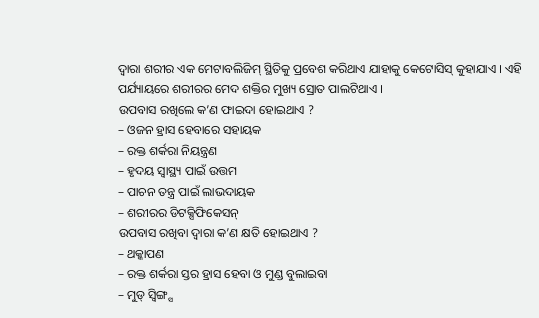ଦ୍ୱାରା ଶରୀର ଏକ ମେଟାବଲିଜିମ୍ ସ୍ଥିତିକୁ ପ୍ରବେଶ କରିଥାଏ ଯାହାକୁ କେଟୋସିସ୍ କୁହାଯାଏ । ଏହି ପର୍ଯ୍ୟାୟରେ ଶରୀରର ମେଦ ଶକ୍ତିର ମୁଖ୍ୟ ସ୍ରୋତ ପାଲଟିଥାଏ ।
ଉପବାସ ରଖିଲେ କ’ଣ ଫାଇଦା ହୋଇଥାଏ ?
– ଓଜନ ହ୍ରାସ ହେବାରେ ସହାୟକ
– ରକ୍ତ ଶର୍କରା ନିୟନ୍ତ୍ରଣ
– ହୃଦୟ ସ୍ୱାସ୍ଥ୍ୟ ପାଇଁ ଉତ୍ତମ
– ପାଚନ ତନ୍ତ୍ର ପାଇଁ ଲାଭଦାୟକ
– ଶରୀରର ଡିଟକ୍ସିଫିକେସନ୍
ଉପବାସ ରଖିବା ଦ୍ୱାରା କ’ଣ କ୍ଷତି ହୋଇଥାଏ ?
– ଥକ୍କାପଣ
– ରକ୍ତ ଶର୍କରା ସ୍ତର ହ୍ରାସ ହେବା ଓ ମୁଣ୍ଡ ବୁଲାଇବା
– ମୁଡ୍ ସ୍ୱିଙ୍ଗ୍ସ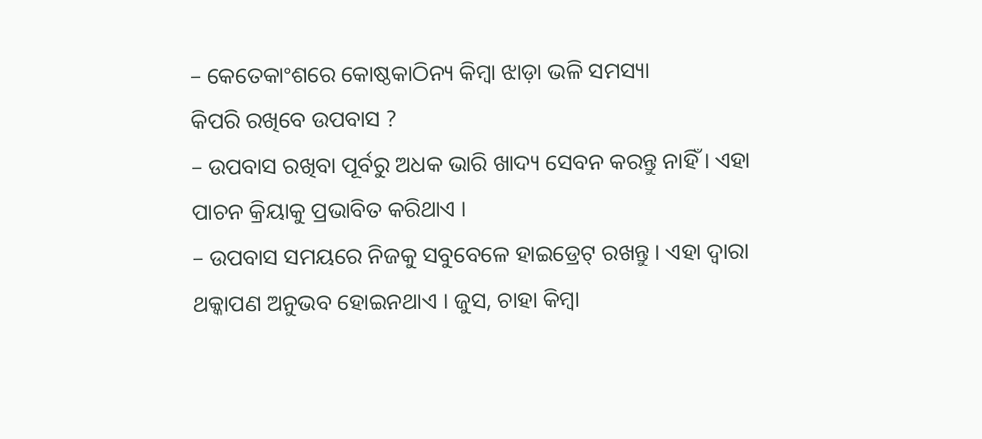– କେତେକାଂଶରେ କୋଷ୍ଠକାଠିନ୍ୟ କିମ୍ବା ଝାଡ଼ା ଭଳି ସମସ୍ୟା
କିପରି ରଖିବେ ଉପବାସ ?
– ଉପବାସ ରଖିବା ପୂର୍ବରୁ ଅଧକ ଭାରି ଖାଦ୍ୟ ସେବନ କରନ୍ତୁ ନାହିଁ । ଏହା ପାଚନ କ୍ରିୟାକୁ ପ୍ରଭାବିତ କରିଥାଏ ।
– ଉପବାସ ସମୟରେ ନିଜକୁ ସବୁବେଳେ ହାଇଡ୍ରେଟ୍ ରଖନ୍ତୁ । ଏହା ଦ୍ୱାରା ଥକ୍କାପଣ ଅନୁଭବ ହୋଇନଥାଏ । ଜୁସ, ଚାହା କିମ୍ବା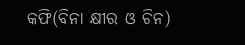କଫି(ବିନା କ୍ଷୀର ଓ ଚିନ)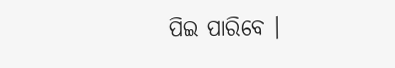ପିଇ ପାରିବେ ।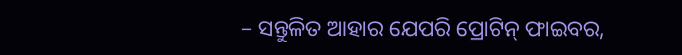– ସନ୍ତୁଳିତ ଆହାର ଯେପରି ପ୍ରୋଟିନ୍ ଫାଇବର,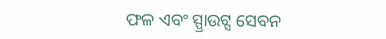ଫଳ ଏବଂ ସ୍ପ୍ରାଉଟ୍ସ ସେବନ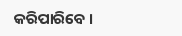କରିପାରିବେ ।